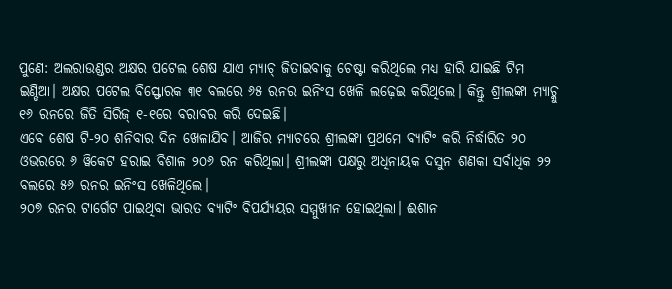ପୁଣେ: ଅଲରାଉଣ୍ଡର ଅକ୍ଷର ପଟେଲ ଶେଷ ଯାଏ ମ୍ୟାଚ୍ ଜିତାଇବାକୁ ଚେଷ୍ଟା କରିଥିଲେ ମଧ୍ୟ ହାରି ଯାଇଛି ଟିମ ଇଣ୍ଡିଆ। ଅକ୍ଷର ପଟେଲ ବିସ୍ଫୋରକ ୩୧ ବଲରେ ୬୫ ରନର ଇନିଂସ ଖେଳି ଲଢ଼େଇ କରିଥିଲେ। କିନ୍ତୁ ଶ୍ରୀଲଙ୍କା ମ୍ୟାଚ୍କୁ ୧୬ ରନରେ ଜିତି ସିରିଜ୍ ୧-୧ରେ ବରାବର କରି ଦେଇଛି।
ଏବେ ଶେଷ ଟି-୨୦ ଶନିବାର ଦିନ ଖେଳାଯିବ। ଆଜିର ମ୍ୟାଚରେ ଶ୍ରୀଲଙ୍କା ପ୍ରଥମେ ବ୍ୟାଟିଂ କରି ନିର୍ଦ୍ଧାରିତ ୨୦ ଓଭରରେ ୬ ୱିକେଟ ହରାଇ ବିଶାଳ ୨୦୬ ରନ କରିଥିଲା। ଶ୍ରୀଲଙ୍କା ପକ୍ଷରୁ ଅଧିନାୟକ ଦସୁନ ଶଣକା ସର୍ବାଧିକ ୨୨ ବଲରେ ୫୬ ରନର ଇନିଂସ ଖେଳିଥିଲେ।
୨୦୭ ରନର ଟାର୍ଗେଟ ପାଇଥିବା ଭାରତ ବ୍ୟାଟିଂ ବିପର୍ଯ୍ୟୟର ସମ୍ମୁଖୀନ ହୋଇଥିଲା। ଈଶାନ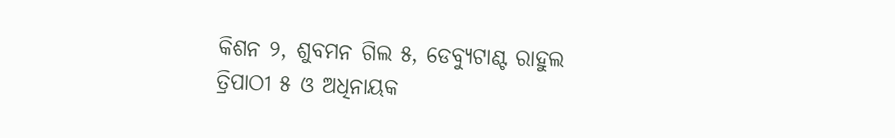କିଶନ ୨, ଶୁବମନ ଗିଲ ୫, ଡେବ୍ୟୁଟାଣ୍ଟ ରାହୁଲ ତ୍ରିପାଠୀ ୫ ଓ ଅଧିନାୟକ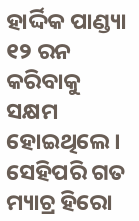ହାର୍ଦ୍ଦିକ ପାଣ୍ଡ୍ୟା ୧୨ ରନ କରିବାକୁ ସକ୍ଷମ ହୋଇଥିଲେ। ସେହିପରି ଗତ ମ୍ୟାଚ୍ର ହିରୋ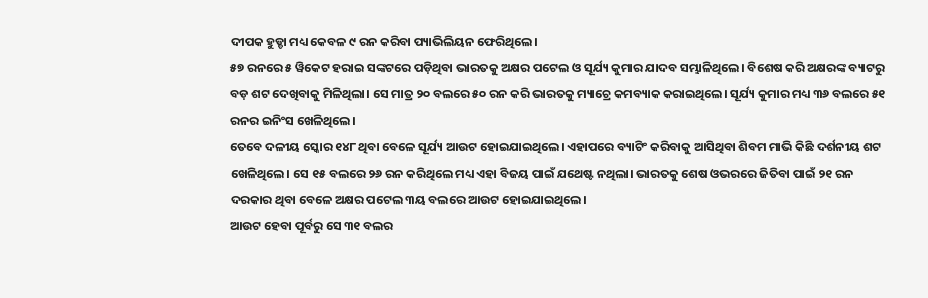ଦୀପକ ହୁଡ୍ଡା ମଧ୍ୟ କେବଳ ୯ ରନ କରିବା ପ୍ୟାଭିଲିୟନ ଫେରିଥିଲେ।
୫୭ ରନରେ ୫ ୱିକେଟ ହରାଇ ସଙ୍କଟରେ ପଡ଼ିଥିବା ଭାରତକୁ ଅକ୍ଷର ପଟେଲ ଓ ସୂର୍ଯ୍ୟ କୁମାର ଯାଦବ ସମ୍ଭାଳିଥିଲେ। ବିଶେଷ କରି ଅକ୍ଷରଙ୍କ ବ୍ୟାଟରୁ ବଡ଼ ଶଟ ଦେଖିବାକୁ ମିଳିଥିଲା। ସେ ମାତ୍ର ୨୦ ବଲରେ ୫୦ ରନ କରି ଭାରତକୁ ମ୍ୟାଚ୍ରେ କମବ୍ୟାକ କରାଇଥିଲେ। ସୂର୍ଯ୍ୟ କୁମାର ମଧ୍ୟ ୩୬ ବଲରେ ୫୧ ରନର ଇନିଂସ ଖେଳିଥିଲେ।
ତେବେ ଦଳୀୟ ସ୍କୋର ୧୪୮ ଥିବା ବେଳେ ସୂର୍ଯ୍ୟ ଆଉଟ ହୋଇଯାଇଥିଲେ। ଏହାପରେ ବ୍ୟାଟିଂ କରିବାକୁ ଆସିଥିବା ଶିବମ ମାଭି କିଛି ଦର୍ଶନୀୟ ଶଟ ଖେଳିଥିଲେ। ସେ ୧୫ ବଲରେ ୨୬ ରନ କରିଥିଲେ ମଧ୍ୟ ଏହା ବିଜୟ ପାଇଁ ଯଥେଷ୍ଟ ନଥିଲା। ଭାରତକୁ ଶେଷ ଓଭରରେ ଜିତିବା ପାଇଁ ୨୧ ରନ ଦରକାର ଥିବା ବେଳେ ଅକ୍ଷର ପଟେଲ ୩ୟ ବଲରେ ଆଉଟ ହୋଇଯାଇଥିଲେ।
ଆଉଟ ହେବା ପୂର୍ବରୁ ସେ ୩୧ ବଲର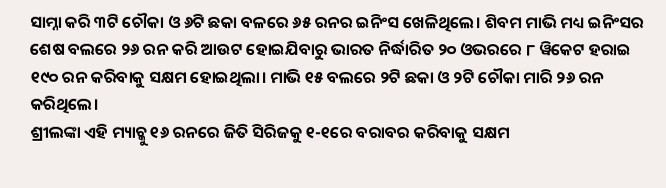ସାମ୍ନା କରି ୩ଟି ଚୌକା ଓ ୬ଟି ଛକା ବଳରେ ୬୫ ରନର ଇନିଂସ ଖେଳିଥିଲେ। ଶିବମ ମାଭି ମଧ୍ୟ ଇନିଂସର ଶେଷ ବଲରେ ୨୬ ରନ କରି ଆଉଟ ହୋଇଯିବାରୁ ଭାରତ ନିର୍ଦ୍ଧାରିତ ୨୦ ଓଭରରେ ୮ ୱିକେଟ ହରାଇ ୧୯୦ ରନ କରିବାକୁ ସକ୍ଷମ ହୋଇଥିଲା। ମାଭି ୧୫ ବଲରେ ୨ଟି ଛକା ଓ ୨ଟି ଚୌକା ମାରି ୨୬ ରନ କରିଥିଲେ।
ଶ୍ରୀଲଙ୍କା ଏହି ମ୍ୟାଚ୍କୁ ୧୬ ରନରେ ଜିତି ସିରିଜକୁ ୧-୧ରେ ବରାବର କରିବାକୁ ସକ୍ଷମ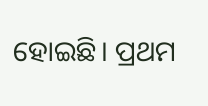ହୋଇଛି। ପ୍ରଥମ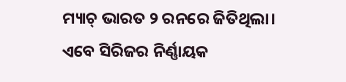ମ୍ୟାଚ୍ ଭାରତ ୨ ରନରେ ଜିତିଥିଲା। ଏବେ ସିରିଜର ନିର୍ଣ୍ଣାୟକ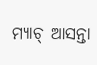ମ୍ୟାଚ୍ ଆସନ୍ତା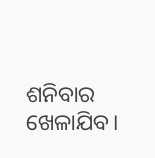ଶନିବାର ଖେଳାଯିବ।